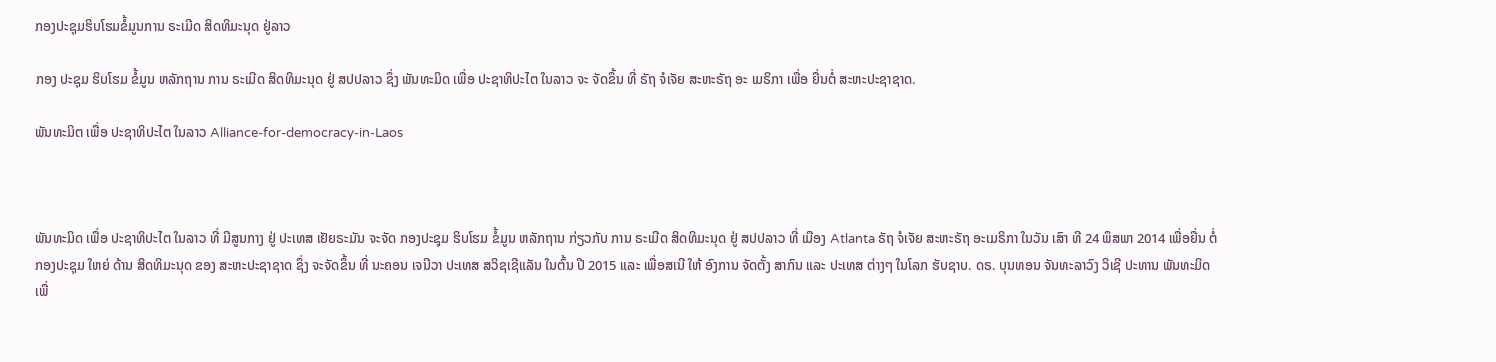ກອງປະຊຸມຮິບໂຮມຂໍ້ມູນການ ຣະເມີດ ສິດທິມະນຸດ ຢູ່ລາວ

ກອງ ປະຊຸມ ຮິບໂຮມ ຂໍ້ມູນ ຫລັກຖານ ການ ຣະເມີດ ສິດທິມະນຸດ ຢູ່ ສປປລາວ ຊຶ່ງ ພັນທະມິດ ເພື່ອ ປະຊາທິປະໄຕ ໃນລາວ ຈະ ຈັດຂຶ້ນ ທີ່ ຣັຖ ຈໍເຈັຍ ສະຫະຣັຖ ອະ ເມຣິກາ ເພື່ອ ຍື່ນຕໍ່ ສະຫະປະຊາຊາດ.

ພັນທະມິຕ ເພື່ອ ປະຊາທິປະໄຕ ໃນລາວ Alliance-for-democracy-in-Laos



ພັນທະມິດ ເພື່ອ ປະຊາທິປະໄຕ ໃນລາວ ທີ່ ມີສູນກາງ ຢູ່ ປະເທສ ເຢັຍຣະມັນ ຈະຈັດ ກອງປະຊຸມ ຮິບໂຮມ ຂໍ້ມູນ ຫລັກຖານ ກ່ຽວກັບ ການ ຣະເມີດ ສິດທິມະນຸດ ຢູ່ ສປປລາວ ທີ່ ເມືອງ Atlanta ຣັຖ ຈໍເຈັຍ ສະຫະຣັຖ ອະເມຣິກາ ໃນວັນ ເສົາ ທີ 24 ພຶສພາ 2014 ເພື່ອຍື່ນ ຕໍ່ ກອງປະຊຸມ ໃຫຍ່ ດ້ານ ສິດທິມະນຸດ ຂອງ ສະຫະປະຊາຊາດ ຊຶ່ງ ຈະຈັດຂຶ້ນ ທີ່ ນະຄອນ ເຈນີວາ ປະເທສ ສວິຊເຊີແລັນ ໃນຕົ້ນ ປີ 2015 ແລະ ເພື່ອສເນີ ໃຫ້ ອົງການ ຈັດຕັ້ງ ສາກົນ ແລະ ປະເທສ ຕ່າງໆ ໃນໂລກ ຮັບຊາບ. ດຣ. ບຸນທອນ ຈັນທະລາວົງ ວິເຊີ ປະທານ ພັນທະມິດ ເພື່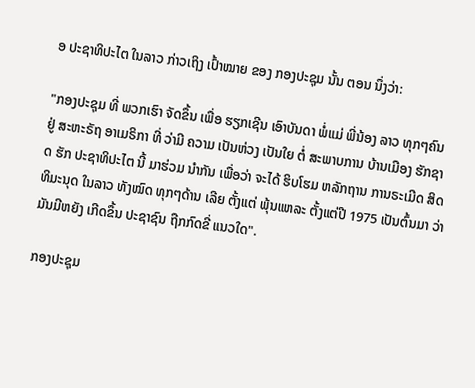ອ ປະຊາທິປະໄຕ ໃນລາວ ກ່າວເຖິງ ເປົ້າໝາຍ ຂອງ ກອງປະຊຸມ ນັ້ນ ຕອນ ນຶ່ງວ່າ:

"ກອງປະຊຸມ ທີ່ ພວກເຮົາ ຈັດຂຶ້ນ ເພື່ອ ຮຽກເຊີນ ເອົາບັນດາ ພໍ່ແມ່ ພີ່ນ້ອງ ລາວ ທຸກໆຄົນ ຢູ່ ສະຫະຣັຖ ອາເມຣິກາ ທີ່ ວ່າມີ ຄວາມ ເປັນຫ່ວງ ເປັນໃຍ ຕໍ່ ສະພາບການ ບ້ານເມືອງ ຮັກຊາດ ຮັກ ປະຊາທິປະໄຕ ນີ້ ມາຮ່ວມ ນໍາກັນ ເພື່ອວ່າ ຈະໄດ້ ຮິບໂຮມ ຫລັກຖານ ການຣະເມີດ ສິດທິມະນຸດ ໃນລາວ ທັງໝົດ ທຸກໆດ້ານ ເລີຍ ຕັ້ງແຕ່ ພຸ້ນແຫລະ ຕັ້ງແຕ່ປີ 1975 ເປັນຕົ້ນມາ ວ່າ ມັນມີຫຍັງ ເກີດຂຶ້ນ ປະຊາຊົນ ຖືກກົດຂີ່ ແນວໃດ".

ກອງປະຊຸມ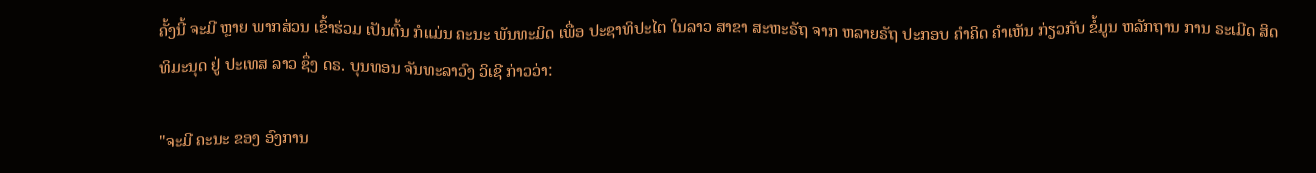ຄັ້ງນີ້ ຈະມີ ຫຼາຍ ພາກສ່ວນ ເຂົ້າຮ່ວມ ເປັນຕົ້ນ ກໍແມ່ນ ຄະນະ ພັນທະມິດ ເພື່ອ ປະຊາທິປະໄຕ ໃນລາວ ສາຂາ ສະຫະຣັຖ ຈາກ ຫລາຍຣັຖ ປະກອບ ຄໍາຄິດ ຄໍາເຫັນ ກ່ຽວກັບ ຂໍ້ມູນ ຫລັກຖານ ການ ຣະເມີດ ສິດທິມະນຸດ ຢູ່ ປະເທສ ລາວ ຊຶ່ງ ດຣ. ບຸນທອນ ຈັນທະລາວົງ ວິເຊີ ກ່າວວ່າ:

"ຈະມີ ຄະນະ ຂອງ ອົງການ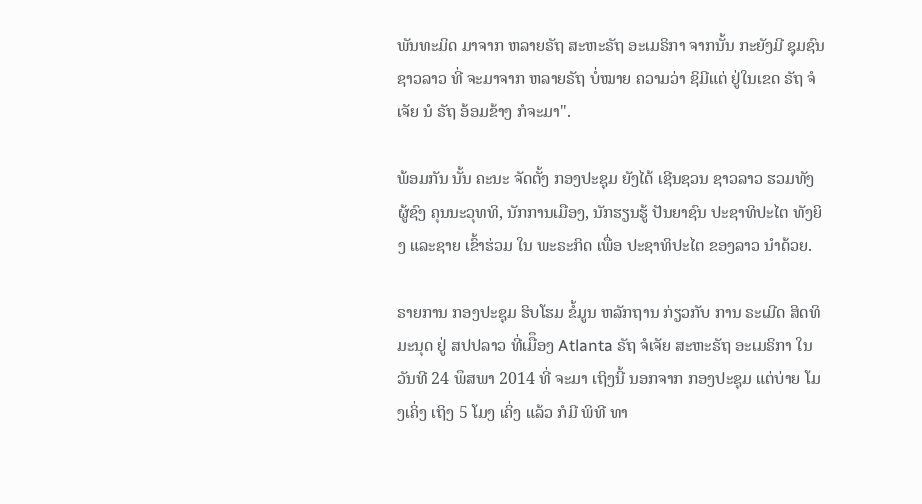ພັນທະມິດ ມາຈາກ ຫລາຍຣັຖ ສະຫະຣັຖ ອະເມຣິກາ ຈາກນັ້ນ ກະຍັງມີ ຊຸມຊົນ ຊາວລາວ ທີ່ ຈະມາຈາກ ຫລາຍຣັຖ ບໍ່ໝາຍ ຄວາມວ່າ ຊິມີແຕ່ ຢູ່ໃນເຂດ ຣັຖ ຈໍເຈັຍ ນໍ ຣັຖ ອ້ອມຂ້າງ ກໍຈະມາ".

ພ້ອມກັນ ນັ້ນ ຄະນະ ຈັດຕັ້ງ ກອງປະຊຸມ ຍັງໄດ້ ເຊີນຊວນ ຊາວລາວ ຮວມທັງ ຜູ້ຊົງ ຄຸນນະວຸທທິ, ນັກການເມືອງ, ນັກຮຽນຮູ້ ປັນຍາຊົນ ປະຊາທິປະໄຕ ທັງຍິງ ແລະຊາຍ ເຂົ້າຮ່ວມ ໃນ ພະຣະກິດ ເພື່ອ ປະຊາທິປະໄຕ ຂອງລາວ ນໍາດ້ວຍ.

ຣາຍການ ກອງປະຊຸມ ຮິບໂຮມ ຂໍ້ມູນ ຫລັກຖານ ກ່ຽວກັບ ການ ຣະເມີດ ສິດທິມະນຸດ ຢູ່ ສປປລາວ ທີ່ເມືຶອງ Atlanta ຣັຖ ຈໍເຈັຍ ສະຫະຣັຖ ອະເມຣິກາ ໃນ ວັນທີ 24 ພຶສພາ 2014 ທີ່ ຈະມາ ເຖິງນີ້ ນອກຈາກ ກອງປະຊຸມ ແຕ່ບ່າຍ ໂມງເຄິ່ງ ເຖິງ 5 ໂມງ ເຄິ່ງ ແລ້ວ ກໍມີ ພິທີ ທາ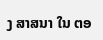ງ ສາສນາ ໃນ ຕອ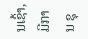ນເຊົ້າ, ມີການ ຊຸ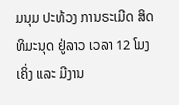ມນຸມ ປະທ້ວງ ການຣະເມີດ ສິດທິມະນຸດ ຢູ່ລາວ ເວລາ 12 ໂມງ ເຄິ່ງ ແລະ ມີງານ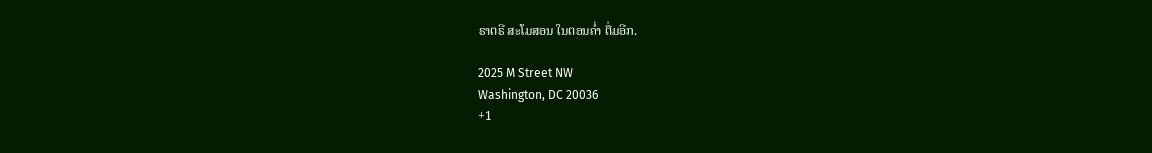ຣາຕຣີ ສະໂມສອນ ໃນຕອນຄໍ່າ ຕື່ມອີກ.

2025 M Street NW
Washington, DC 20036
+1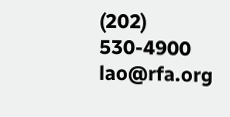(202) 530-4900
lao@rfa.org